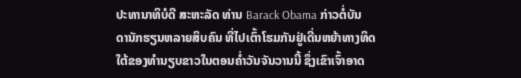ປະທານາທິບໍດີ ສະຫະລັດ ທ່ານ Barack Obama ກ່າວຕໍ່ບັນ
ດານັກຮຽນຫລາຍສິບຄົນ ທີ່ໄປເຕົ້າໂຮມກັນຢູ່ເດີ່ນຫຍ້າທາງທິດ
ໃຕ້ຂອງທຳນຽບຂາວໃນຕອນຄ່ຳວັນຈັນວານນີ້ ຊຶ່ງເຂົາເຈົ້າອາດ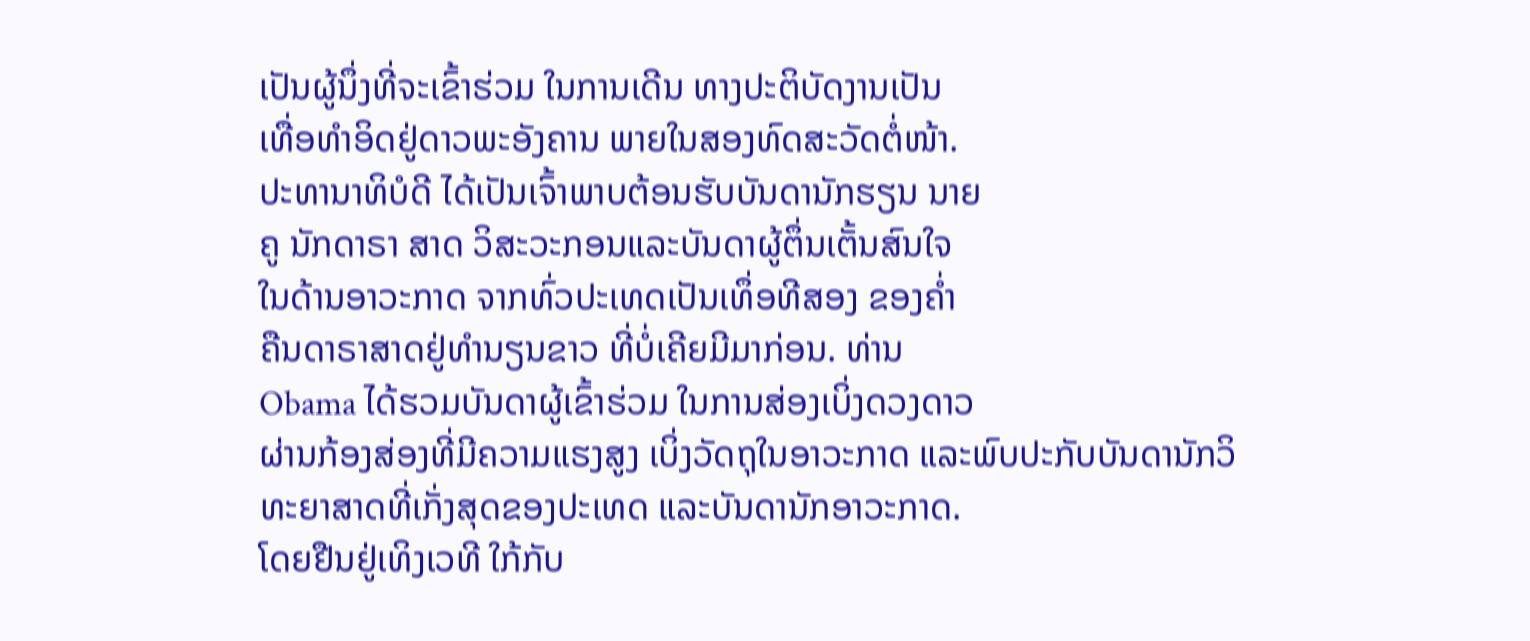ເປັນຜູ້ນຶ່ງທີ່ຈະເຂົ້າຮ່ວມ ໃນການເດີນ ທາງປະຕິບັດງານເປັນ
ເທື່ອທຳອິດຢູ່ດາວພະອັງຄານ ພາຍໃນສອງທົດສະວັດຕໍ່ໜ້າ.
ປະທານາທິບໍດີ ໄດ້ເປັນເຈົ້າພາບຕ້ອນຮັບບັນດານັກຮຽນ ນາຍ
ຄູ ນັກດາຣາ ສາດ ວິສະວະກອນແລະບັນດາຜູ້ຕຶ່ນເຕັ້ນສົນໃຈ
ໃນດ້ານອາວະກາດ ຈາກທົ່ວປະເທດເປັນເທຶ່ອທີສອງ ຂອງຄ່ຳ
ຄືນດາຣາສາດຢູ່ທຳນຽນຂາວ ທີ່ບໍ່ເຄີຍມີມາກ່ອນ. ທ່ານ
Obama ໄດ້ຮວມບັນດາຜູ້ເຂົ້າຮ່ວມ ໃນການສ່ອງເບິ່ງດວງດາວ
ຜ່ານກ້ອງສ່ອງທີ່ມີຄວາມແຮງສູງ ເບິ່ງວັດຖຸໃນອາວະກາດ ແລະພົບປະກັບບັນດານັກວິ
ທະຍາສາດທີ່ເກັ່ງສຸດຂອງປະເທດ ແລະບັນດານັກອາວະກາດ.
ໂດຍຢືນຢູ່ເທິງເວທີ ໃກ້ກັບ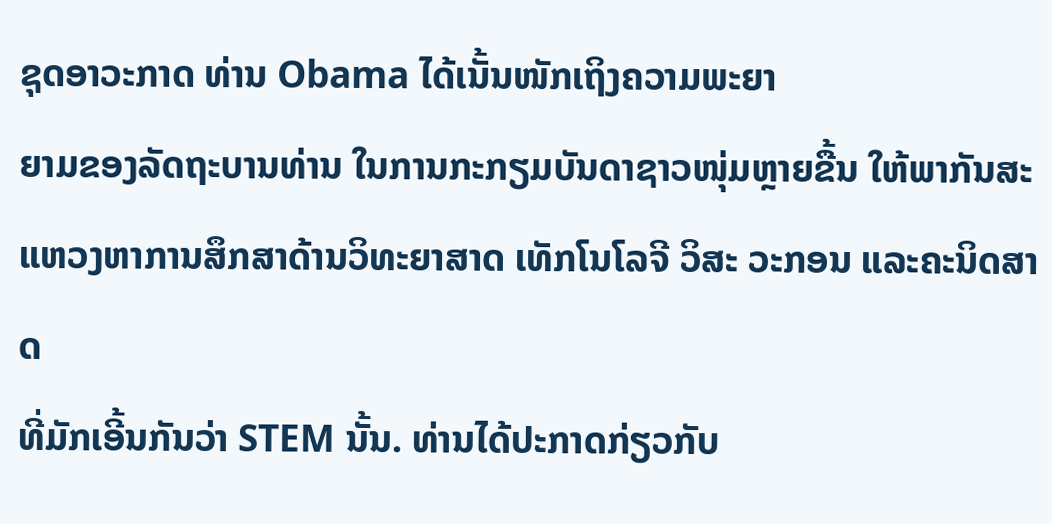ຊຸດອາວະກາດ ທ່ານ Obama ໄດ້ເນັ້ນໜັກເຖິງຄວາມພະຍາ
ຍາມຂອງລັດຖະບານທ່ານ ໃນການກະກຽມບັນດາຊາວໜຸ່ມຫຼາຍຂື້ນ ໃຫ້ພາກັນສະ
ແຫວງຫາການສຶກສາດ້ານວິທະຍາສາດ ເທັກໂນໂລຈີ ວິສະ ວະກອນ ແລະຄະນິດສາດ
ທີ່ມັກເອີ້ນກັນວ່າ STEM ນັ້ນ. ທ່ານໄດ້ປະກາດກ່ຽວກັບ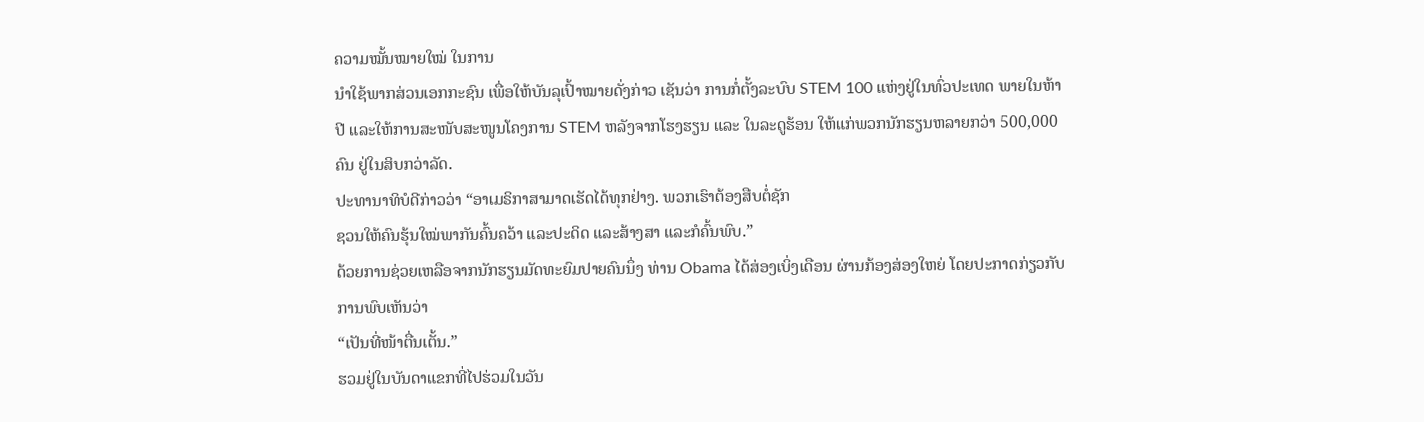ຄວາມໝັ້ນໝາຍໃໝ່ ໃນການ
ນຳໃຊ້ພາກສ່ວນເອກກະຊົນ ເພື່ອໃຫ້ບັນລຸເປົ້າໝາຍດັ່ງກ່າວ ເຊັນວ່າ ການກໍ່ຕັ້ງລະບົບ STEM 100 ແຫ່ງຢູ່ໃນທົ່ວປະເທດ ພາຍໃນຫ້າປີ ແລະໃຫ້ການສະໜັບສະໜູນໂຄງການ STEM ຫລັງຈາກໂຮງຮຽນ ແລະ ໃນລະດູຮ້ອນ ໃຫ້ແກ່ພວກນັກຮຽນຫລາຍກວ່າ 500,000 ຄົນ ຢູ່ໃນສິບກວ່າລັດ.
ປະທານາທິບໍດີກ່າວວ່າ “ອາເມຣິກາສາມາດເຮັດໄດ້ທຸກຢ່າງ. ພວກເຮົາຕ້ອງສືບຕໍ່ຊັກ
ຊວນໃຫ້ຄົນຮຸ້ນໃໝ່ພາກັນຄົ້ນຄວ້າ ແລະປະດິດ ແລະສ້າງສາ ແລະກໍຄົ້ນພົບ.”
ດ້ວຍການຊ່ວຍເຫລືອຈາກນັກຮຽນມັດທະຍົມປາຍຄົນນຶ່ງ ທ່ານ Obama ໄດ້ສ່ອງເບິ່ງເດືອນ ຜ່ານກ້ອງສ່ອງໃຫຍ່ ໂດຍປະກາດກ່ຽວກັບການພົບເຫັນວ່າ
“ເປັນທີ່ໜ້າຕື່ນເຕັ້ນ.”
ຮວມຢູ່ໃນບັນດາແຂກທີ່ໄປຮ່ວມໃນວັນ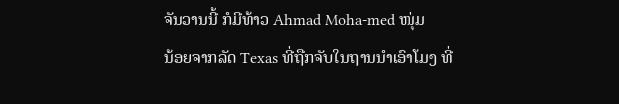ຈັນວານນີ້ ກໍມີທ້າວ Ahmad Moha-med ໜຸ່ມ
ນ້ອຍຈາກລັດ Texas ທີ່ຖືກຈັບໃນຖານນຳເອົາໂມງ ທີ່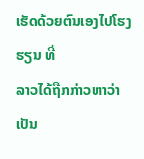ເຮັດດ້ວຍຕົນເອງໄປໂຮງຮຽນ ທີ່
ລາວໄດ້ຖືກກ່າວຫາວ່າເປັນ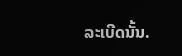ລະເບີດນັ້ນ.